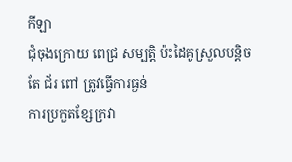កីឡា
ជុំចុងក្រោយ ពេជ្រ សម្បត្តិ ប៉ះដៃគូស្រួលបន្តិច តែ ជ័រ ពៅ ត្រូវធ្វើការធ្ងន់
ការប្រកួតខ្សែក្រវា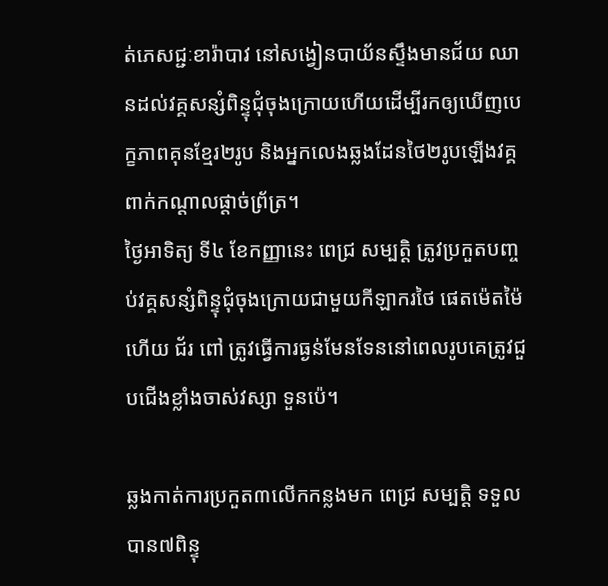ត់ភេសជ្ជៈខារ៉ាបាវ នៅសង្វៀនបាយ័នស្ទឹងមានជ័យ ឈានដល់វគ្គសន្សំពិន្ទុជុំចុងក្រោយហើយដើម្បីរកឲ្យឃើញបេក្ខភាពគុនខ្មែរ២រូប និងអ្នកលេងឆ្លងដែនថៃ២រូបឡើងវគ្គពាក់កណ្តាលផ្តាច់ព្រ័ត្រ។
ថ្ងៃអាទិត្យ ទី៤ ខែកញ្ញានេះ ពេជ្រ សម្បត្តិ ត្រូវប្រកួតបញ្ចប់វគ្គសន្សំពិន្ទុជុំចុងក្រោយជាមួយកីឡាករថៃ ផេតម៉េតម៉ៃ ហើយ ជ័រ ពៅ ត្រូវធ្វើការធ្ងន់មែនទែននៅពេលរូបគេត្រូវជួបជើងខ្លាំងចាស់វស្សា ទួនប៉េ។

ឆ្លងកាត់ការប្រកួត៣លើកកន្លងមក ពេជ្រ សម្បត្តិ ទទួលបាន៧ពិន្ទុ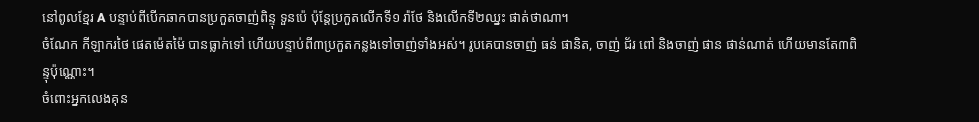នៅពូលខ្មែរ A បន្ទាប់ពីបើកឆាកបានប្រកួតចាញ់ពិន្ទុ ទួនប៉េ ប៉ុន្តែប្រកួតលើកទី១ រ៉ាថែ និងលើកទី២ឈ្នះ ផាត់ថាណា។
ចំណែក កីឡាករថៃ ផេតម៉េតម៉ៃ បានធ្លាក់ទៅ ហើយបន្ទាប់ពី៣ប្រកួតកន្លងទៅចាញ់ទាំងអស់។ រូបគេបានចាញ់ ធន់ ផានិត, ចាញ់ ជ័រ ពៅ និងចាញ់ ផាន ផាន់ណាត់ ហើយមានតែ៣ពិន្ទុប៉ុណ្ណោះ។
ចំពោះអ្នកលេងគុន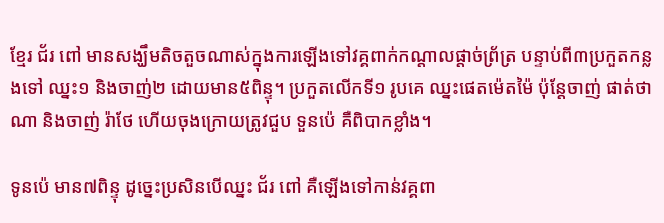ខ្មែរ ជ័រ ពៅ មានសង្ឃឹមតិចតួចណាស់ក្នុងការឡើងទៅវគ្គពាក់កណ្តាលផ្តាច់ព្រ័ត្រ បន្ទាប់ពី៣ប្រកួតកន្លងទៅ ឈ្នះ១ និងចាញ់២ ដោយមាន៥ពិន្ទុ។ ប្រកួតលើកទី១ រូបគេ ឈ្នះផេតម៉េតម៉ៃ ប៉ុន្តែចាញ់ ផាត់ថាណា និងចាញ់ រ៉ាថែ ហើយចុងក្រោយត្រូវជួប ទួនប៉េ គឺពិបាកខ្លាំង។

ទូនប៉េ មាន៧ពិន្ទុ ដូច្នេះប្រសិនបើឈ្នះ ជ័រ ពៅ គឺឡើងទៅកាន់វគ្គពា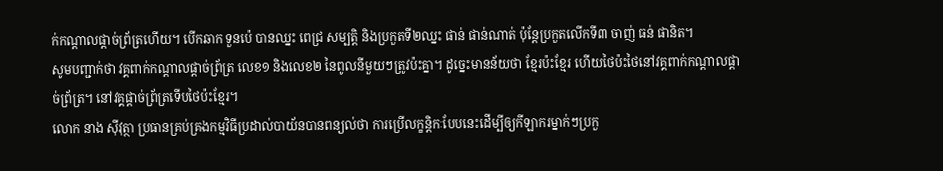ក់កណ្តាលផ្តាច់ព្រ័ត្រហើយ។ បើកឆាក ទួនប៉េ បានឈ្នះ ពេជ្រ សម្បត្តិ និងប្រកួតទី២ឈ្នះ ផាន់ ផាន់ណាត់ ប៉ុន្តែប្រកួតលើកទី៣ ចាញ់ ធន់ ផានិត។
សូមបញ្ជាក់ថា វគ្គពាក់កណ្តាលផ្តាច់ព្រ័ត្រ លេខ១ និងលេខ២ នៃពូលនីមួយៗត្រូវប៉ះគ្នា។ ដូច្នេះមានន័យថា ខ្មែរប៉ះខ្មែរ ហើយថៃប៉ះថៃនៅវគ្គពាក់កណ្តាលផ្តាច់ព្រ័ត្រ។ នៅវគ្គផ្តាច់ព្រ័ត្រទើបថៃប៉ះខ្មែរ។
លោក នាង ស៊ីវុត្ថា ប្រធានគ្រប់គ្រងកម្មវិធីប្រដាល់បាយ័នបានពន្យល់ថា ការប្រើលក្ខន្តិកៈបែបនេះដើម្បីឲ្យកីឡាករម្នាក់ៗប្រកួ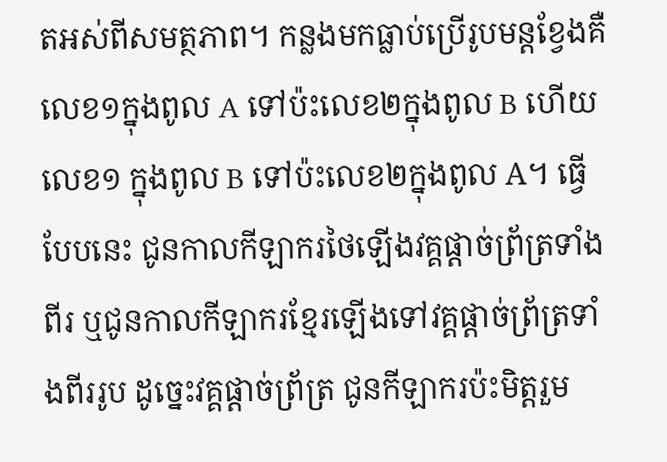តអស់ពីសមត្ថភាព។ កន្លងមកធ្លាប់ប្រើរូបមន្តខ្វែងគឺលេខ១ក្នុងពូល A ទៅប៉ះលេខ២ក្នុងពូល B ហើយលេខ១ ក្នុងពូល B ទៅប៉ះលេខ២ក្នុងពូល A។ ធ្វើបែបនេះ ជូនកាលកីឡាករថៃឡើងវគ្គផ្តាច់ព្រ័ត្រទាំងពីរ ឬជូនកាលកីឡាករខ្មែរឡើងទៅវគ្គផ្តាច់ព្រ័ត្រទាំងពីររូប ដូច្នេះវគ្គផ្តាច់ព្រ័ត្រ ជូនកីឡាករប៉ះមិត្តរួម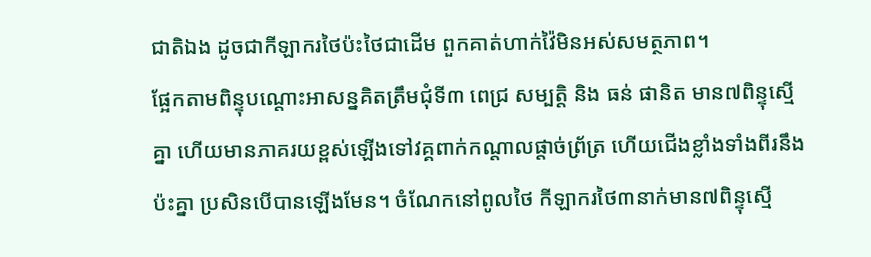ជាតិឯង ដូចជាកីឡាករថៃប៉ះថៃជាដើម ពួកគាត់ហាក់វ៉ៃមិនអស់សមត្ថភាព។
ផ្អែកតាមពិន្ទុបណ្តោះអាសន្នគិតត្រឹមជុំទី៣ ពេជ្រ សម្បត្តិ និង ធន់ ផានិត មាន៧ពិន្ទុស្មើគ្នា ហើយមានភាគរយខ្ពស់ឡើងទៅវគ្គពាក់កណ្តាលផ្តាច់ព្រ័ត្រ ហើយជើងខ្លាំងទាំងពីរនឹងប៉ះគ្នា ប្រសិនបើបានឡើងមែន។ ចំណែកនៅពូលថៃ កីឡាករថៃ៣នាក់មាន៧ពិន្ទុស្មើ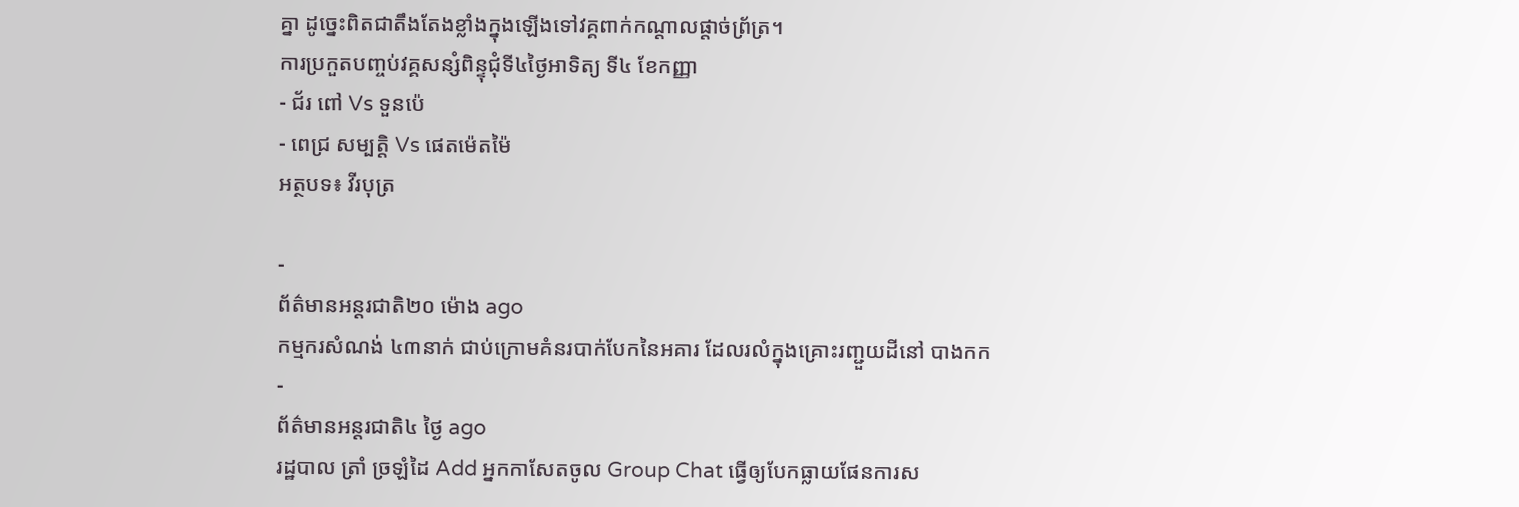គ្នា ដូច្នេះពិតជាតឹងតែងខ្លាំងក្នុងឡើងទៅវគ្គពាក់កណ្តាលផ្តាច់ព្រ័ត្រ។
ការប្រកួតបញ្ចប់វគ្គសន្សំពិន្ទុជុំទី៤ថ្ងៃអាទិត្យ ទី៤ ខែកញ្ញា
- ជ័រ ពៅ Vs ទួនប៉េ
- ពេជ្រ សម្បត្តិ Vs ផេតម៉េតម៉ៃ
អត្ថបទ៖ វីរបុត្រ

-
ព័ត៌មានអន្ដរជាតិ២០ ម៉ោង ago
កម្មករសំណង់ ៤៣នាក់ ជាប់ក្រោមគំនរបាក់បែកនៃអគារ ដែលរលំក្នុងគ្រោះរញ្ជួយដីនៅ បាងកក
-
ព័ត៌មានអន្ដរជាតិ៤ ថ្ងៃ ago
រដ្ឋបាល ត្រាំ ច្រឡំដៃ Add អ្នកកាសែតចូល Group Chat ធ្វើឲ្យបែកធ្លាយផែនការស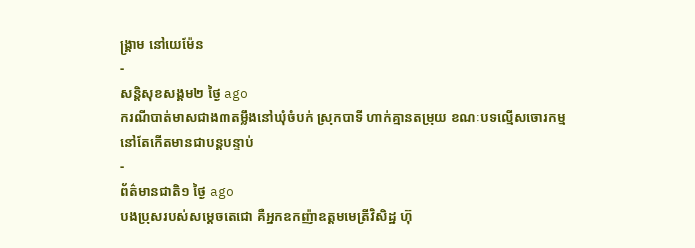ង្គ្រាម នៅយេម៉ែន
-
សន្តិសុខសង្គម២ ថ្ងៃ ago
ករណីបាត់មាសជាង៣តម្លឹងនៅឃុំចំបក់ ស្រុកបាទី ហាក់គ្មានតម្រុយ ខណៈបទល្មើសចោរកម្មនៅតែកើតមានជាបន្តបន្ទាប់
-
ព័ត៌មានជាតិ១ ថ្ងៃ ago
បងប្រុសរបស់សម្ដេចតេជោ គឺអ្នកឧកញ៉ាឧត្តមមេត្រីវិសិដ្ឋ ហ៊ុ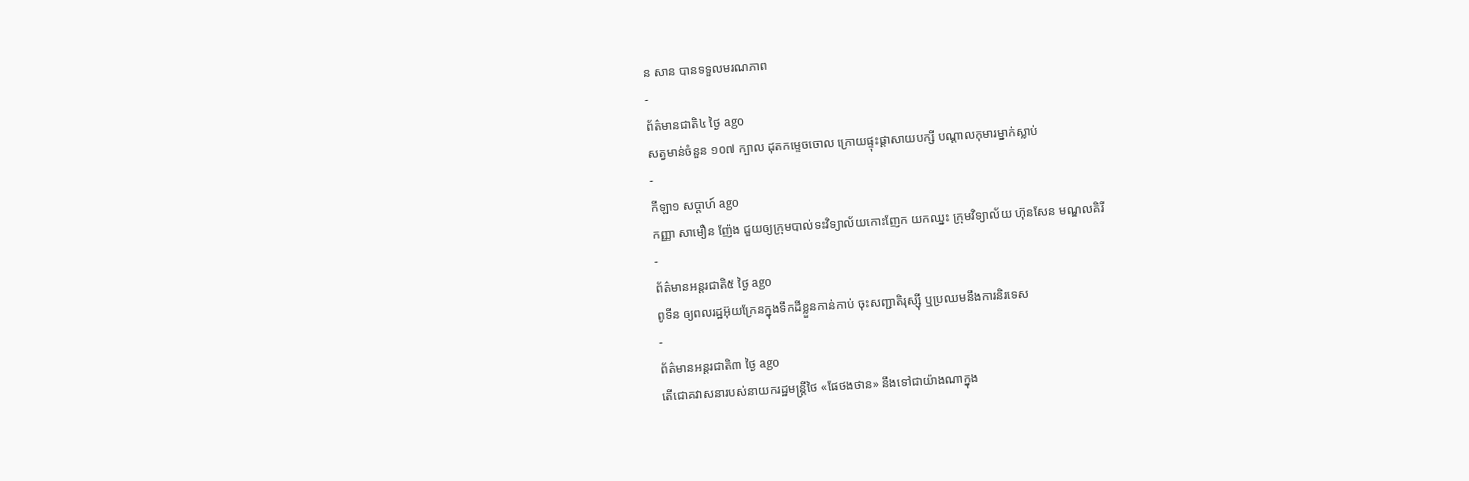ន សាន បានទទួលមរណភាព
-
ព័ត៌មានជាតិ៤ ថ្ងៃ ago
សត្វមាន់ចំនួន ១០៧ ក្បាល ដុតកម្ទេចចោល ក្រោយផ្ទុះផ្ដាសាយបក្សី បណ្តាលកុមារម្នាក់ស្លាប់
-
កីឡា១ សប្តាហ៍ ago
កញ្ញា សាមឿន ញ៉ែង ជួយឲ្យក្រុមបាល់ទះវិទ្យាល័យកោះញែក យកឈ្នះ ក្រុមវិទ្យាល័យ ហ៊ុនសែន មណ្ឌលគិរី
-
ព័ត៌មានអន្ដរជាតិ៥ ថ្ងៃ ago
ពូទីន ឲ្យពលរដ្ឋអ៊ុយក្រែនក្នុងទឹកដីខ្លួនកាន់កាប់ ចុះសញ្ជាតិរុស្ស៊ី ឬប្រឈមនឹងការនិរទេស
-
ព័ត៌មានអន្ដរជាតិ៣ ថ្ងៃ ago
តើជោគវាសនារបស់នាយករដ្ឋមន្ត្រីថៃ «ផែថងថាន» នឹងទៅជាយ៉ាងណាក្នុង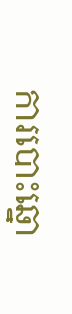ការបោះឆ្នោ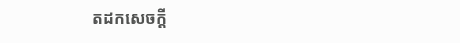តដកសេចក្តី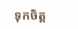ទុកចិត្ត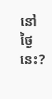នៅថ្ងៃនេះ?